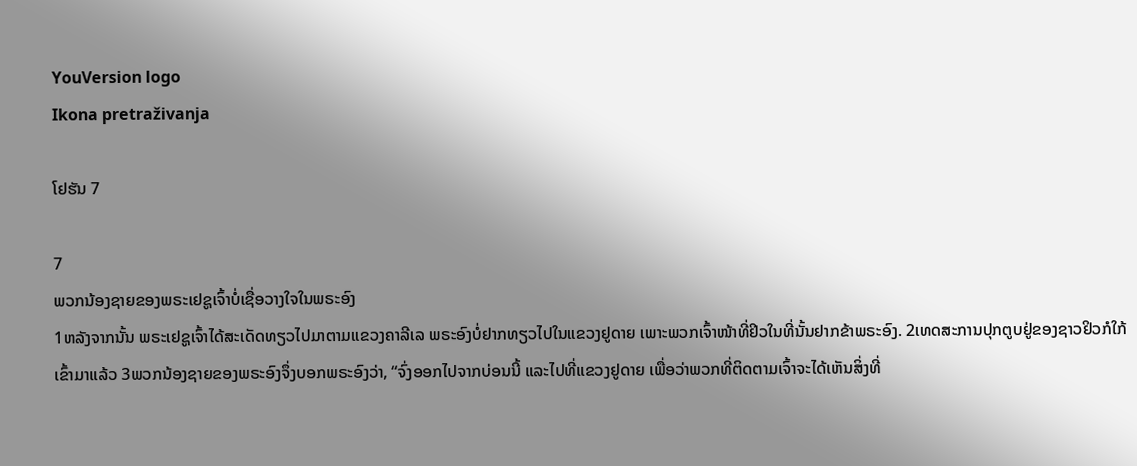YouVersion logo
Ikona pretraživanja

ໂຢຮັນ 7

7
ພວກນ້ອງຊາຍຂອງພຣະເຢຊູເຈົ້າບໍ່ເຊື່ອວາງໃຈໃນພຣະອົງ
1ຫລັງຈາກນັ້ນ ພຣະເຢຊູເຈົ້າໄດ້ສະເດັດທຽວໄປມາຕາມແຂວງຄາລີເລ ພຣະອົງບໍ່ຢາກທຽວໄປໃນແຂວງຢູດາຍ ເພາະພວກເຈົ້າໜ້າທີ່ຢິວໃນທີ່ນັ້ນຢາກຂ້າພຣະອົງ. 2ເທດສະການປຸກຕູບຢູ່ຂອງຊາວຢິວກໍໃກ້ເຂົ້າມາແລ້ວ 3ພວກນ້ອງຊາຍຂອງພຣະອົງຈຶ່ງບອກພຣະອົງວ່າ, “ຈົ່ງອອກໄປຈາກບ່ອນນີ້ ແລະໄປທີ່ແຂວງຢູດາຍ ເພື່ອວ່າພວກທີ່ຕິດຕາມເຈົ້າຈະໄດ້ເຫັນສິ່ງທີ່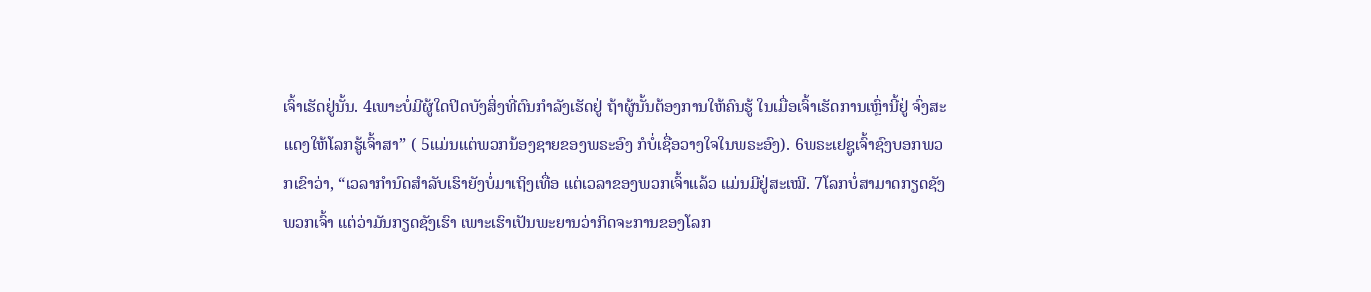ເຈົ້າເຮັດຢູ່ນັ້ນ. 4ເພາະບໍ່ມີຜູ້ໃດປິດບັງສິ່ງທີ່ຕົນກຳລັງເຮັດຢູ່ ຖ້າຜູ້ນັ້ນຕ້ອງການໃຫ້ຄົນຮູ້ ໃນເມື່ອເຈົ້າເຮັດການເຫຼົ່ານີ້ຢູ່ ຈົ່ງສະແດງໃຫ້ໂລກຮູ້ເຈົ້າສາ” ( 5ແມ່ນແຕ່ພວກນ້ອງຊາຍຂອງພຣະອົງ ກໍບໍ່ເຊື່ອວາງໃຈໃນພຣະອົງ). 6ພຣະເຢຊູເຈົ້າຊົງບອກພວກເຂົາວ່າ, “ເວລາກຳນົດສຳລັບເຮົາຍັງບໍ່ມາເຖິງເທື່ອ ແຕ່ເວລາຂອງພວກເຈົ້າແລ້ວ ແມ່ນມີຢູ່ສະເໝີ. 7ໂລກບໍ່ສາມາດກຽດຊັງພວກເຈົ້າ ແຕ່ວ່າມັນກຽດຊັງເຮົາ ເພາະເຮົາເປັນພະຍານວ່າກິດຈະການຂອງໂລກ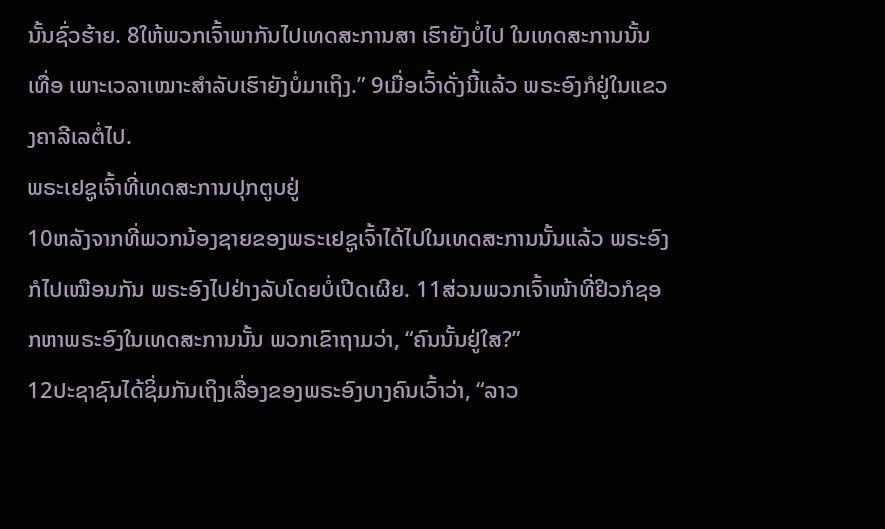ນັ້ນຊົ່ວຮ້າຍ. 8ໃຫ້ພວກເຈົ້າພາກັນໄປເທດສະການສາ ເຮົາຍັງບໍ່ໄປ ໃນເທດສະການນັ້ນເທື່ອ ເພາະເວລາເໝາະສຳລັບເຮົາຍັງບໍ່ມາເຖິງ.” 9ເມື່ອເວົ້າດັ່ງນີ້ແລ້ວ ພຣະອົງກໍຢູ່ໃນແຂວງຄາລີເລຕໍ່ໄປ.
ພຣະເຢຊູເຈົ້າທີ່ເທດສະການປຸກຕູບຢູ່
10ຫລັງຈາກທີ່ພວກນ້ອງຊາຍຂອງພຣະເຢຊູເຈົ້າໄດ້ໄປໃນເທດສະການນັ້ນແລ້ວ ພຣະອົງກໍໄປເໝືອນກັນ ພຣະອົງໄປຢ່າງລັບໂດຍບໍ່ເປີດເຜີຍ. 11ສ່ວນພວກເຈົ້າໜ້າທີ່ຢິວກໍຊອກຫາພຣະອົງໃນເທດສະການນັ້ນ ພວກເຂົາຖາມວ່າ, “ຄົນນັ້ນຢູ່ໃສ?”
12ປະຊາຊົນໄດ້ຊິ່ມກັນເຖິງເລື່ອງຂອງພຣະອົງບາງຄົນເວົ້າວ່າ, “ລາວ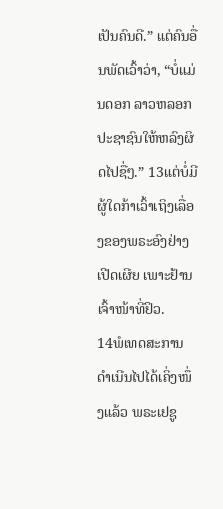ເປັນຄົນດີ.” ແຕ່ຄົນອື່ນພັດເວົ້າວ່າ, “ບໍ່ແມ່ນດອກ ລາວຫລອກປະຊາຊົນໃຫ້ຫລົງຜິດໄປຊື່ໆ.” 13ແຕ່ບໍ່ມີຜູ້ໃດກ້າເວົ້າເຖິງເລື່ອງຂອງພຣະອົງຢ່າງເປີດເຜີຍ ເພາະຢ້ານເຈົ້າໜ້າທີ່ຢິວ.
14ພໍເທດສະການດຳເນີນໄປໄດ້ເຄິ່ງໜຶ່ງແລ້ວ ພຣະເຢຊູ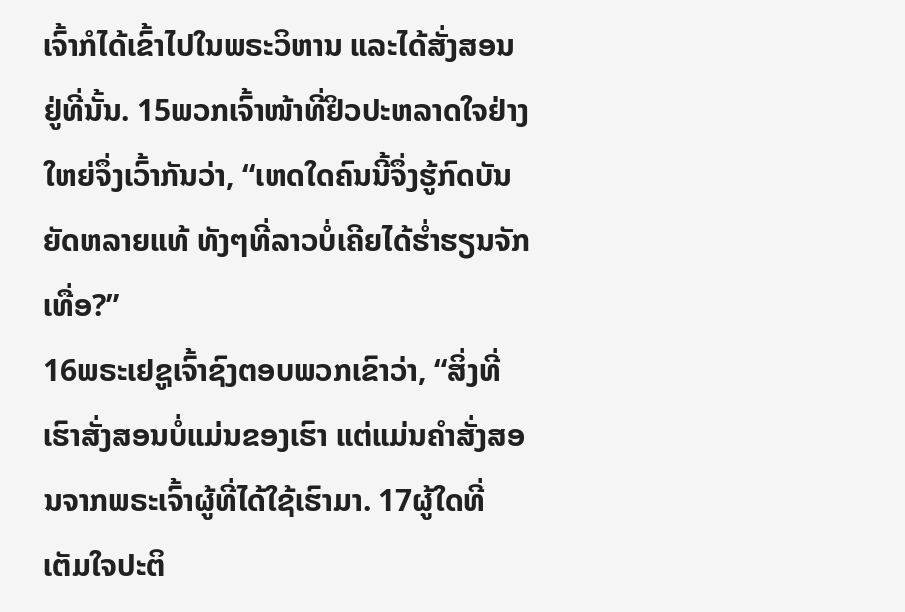ເຈົ້າກໍໄດ້ເຂົ້າໄປໃນພຣະວິຫານ ແລະໄດ້ສັ່ງສອນຢູ່ທີ່ນັ້ນ. 15ພວກເຈົ້າໜ້າທີ່ຢິວປະຫລາດໃຈຢ່າງໃຫຍ່ຈຶ່ງເວົ້າກັນວ່າ, “ເຫດໃດຄົນນີ້ຈຶ່ງຮູ້ກົດບັນຍັດຫລາຍແທ້ ທັງໆທີ່ລາວບໍ່ເຄີຍໄດ້ຮໍ່າຮຽນຈັກເທື່ອ?”
16ພຣະເຢຊູເຈົ້າຊົງຕອບພວກເຂົາວ່າ, “ສິ່ງທີ່ເຮົາສັ່ງສອນບໍ່ແມ່ນຂອງເຮົາ ແຕ່ແມ່ນຄຳສັ່ງສອນຈາກພຣະເຈົ້າຜູ້ທີ່ໄດ້ໃຊ້ເຮົາມາ. 17ຜູ້ໃດທີ່ເຕັມໃຈປະຕິ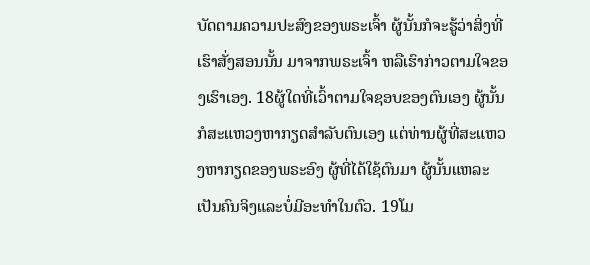ບັດຕາມຄວາມປະສົງຂອງພຣະເຈົ້າ ຜູ້ນັ້ນກໍຈະຮູ້ວ່າສິ່ງທີ່ເຮົາສັ່ງສອນນັ້ນ ມາຈາກພຣະເຈົ້າ ຫລືເຮົາກ່າວຕາມໃຈຂອງເຮົາເອງ. 18ຜູ້ໃດທີ່ເວົ້າຕາມໃຈຊອບຂອງຕົນເອງ ຜູ້ນັ້ນກໍສະແຫວງຫາກຽດສຳລັບຕົນເອງ ແຕ່ທ່ານຜູ້ທີ່ສະແຫວງຫາກຽດຂອງພຣະອົງ ຜູ້ທີ່ໄດ້ໃຊ້ຕົນມາ ຜູ້ນັ້ນແຫລະ ເປັນຄົນຈິງແລະບໍ່ມີອະທຳໃນຕົວ. 19ໂມ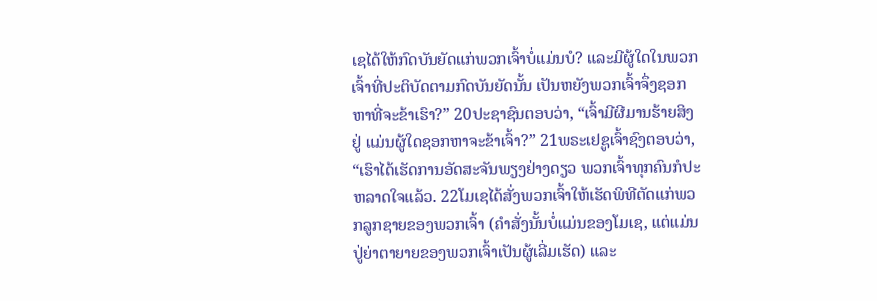ເຊໄດ້ໃຫ້ກົດບັນຍັດແກ່ພວກເຈົ້າບໍ່ແມ່ນບໍ? ແລະມີຜູ້ໃດໃນພວກເຈົ້າທີ່ປະຕິບັດຕາມກົດບັນຍັດນັ້ນ ເປັນຫຍັງພວກເຈົ້າຈຶ່ງຊອກຫາທີ່ຈະຂ້າເຮົາ?” 20ປະຊາຊົນຕອບວ່າ, “ເຈົ້າມີຜີມານຮ້າຍສິງຢູ່ ແມ່ນຜູ້ໃດຊອກຫາຈະຂ້າເຈົ້າ?” 21ພຣະເຢຊູເຈົ້າຊົງຕອບວ່າ, “ເຮົາໄດ້ເຮັດການອັດສະຈັນພຽງຢ່າງດຽວ ພວກເຈົ້າທຸກຄົນກໍປະຫລາດໃຈແລ້ວ. 22ໂມເຊໄດ້ສັ່ງພວກເຈົ້າໃຫ້ເຮັດພິທີຕັດແກ່ພວກລູກຊາຍຂອງພວກເຈົ້າ (ຄຳສັ່ງນັ້ນບໍ່ແມ່ນຂອງໂມເຊ, ແຕ່ແມ່ນປູ່ຍ່າຕາຍາຍຂອງພວກເຈົ້າເປັນຜູ້ເລີ່ມເຮັດ) ແລະ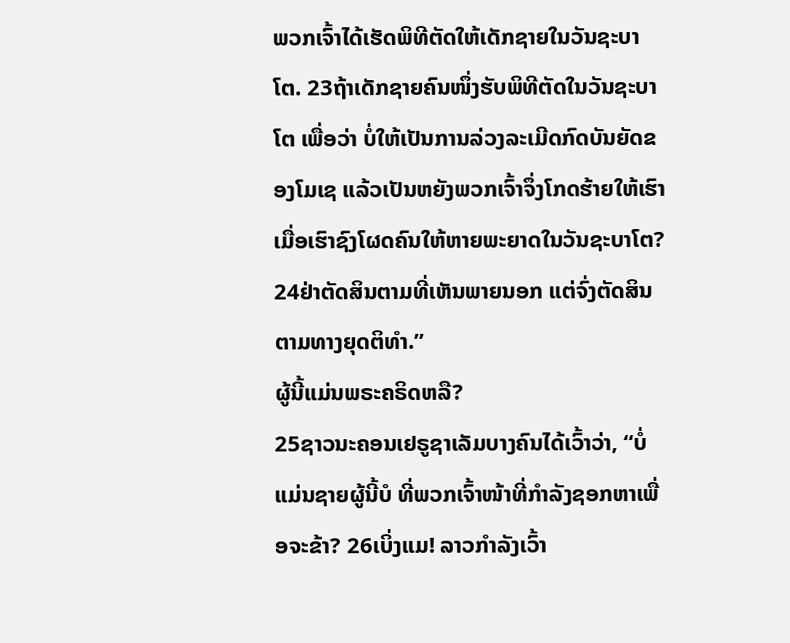ພວກເຈົ້າໄດ້ເຮັດພິທີຕັດໃຫ້ເດັກຊາຍໃນວັນຊະບາໂຕ. 23ຖ້າເດັກຊາຍຄົນໜຶ່ງຮັບພິທີຕັດໃນວັນຊະບາໂຕ ເພື່ອວ່າ ບໍ່ໃຫ້ເປັນການລ່ວງລະເມີດກົດບັນຍັດຂອງໂມເຊ ແລ້ວເປັນຫຍັງພວກເຈົ້າຈຶ່ງໂກດຮ້າຍໃຫ້ເຮົາ ເມື່ອເຮົາຊົງໂຜດຄົນໃຫ້ຫາຍພະຍາດໃນວັນຊະບາໂຕ? 24ຢ່າຕັດສິນຕາມທີ່ເຫັນພາຍນອກ ແຕ່ຈົ່ງຕັດສິນຕາມທາງຍຸດຕິທຳ.”
ຜູ້ນີ້ແມ່ນພຣະຄຣິດຫລື?
25ຊາວນະຄອນເຢຣູຊາເລັມບາງຄົນໄດ້ເວົ້າວ່າ, “ບໍ່ແມ່ນຊາຍຜູ້ນີ້ບໍ ທີ່ພວກເຈົ້າໜ້າທີ່ກຳລັງຊອກຫາເພື່ອຈະຂ້າ? 26ເບິ່ງແມ! ລາວກຳລັງເວົ້າ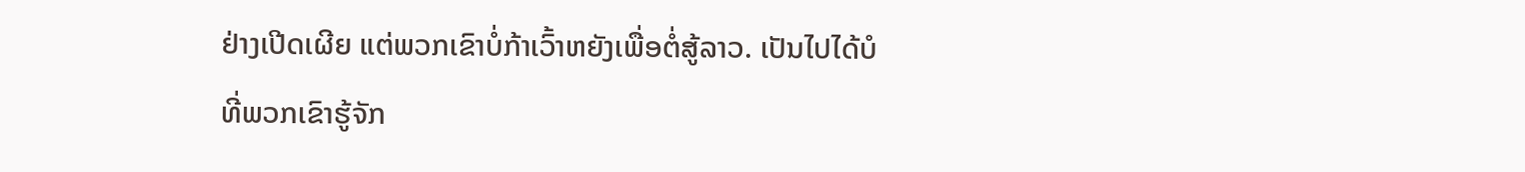ຢ່າງເປີດເຜີຍ ແຕ່ພວກເຂົາບໍ່ກ້າເວົ້າຫຍັງເພື່ອຕໍ່ສູ້ລາວ. ເປັນໄປໄດ້ບໍ ທີ່ພວກເຂົາຮູ້ຈັກ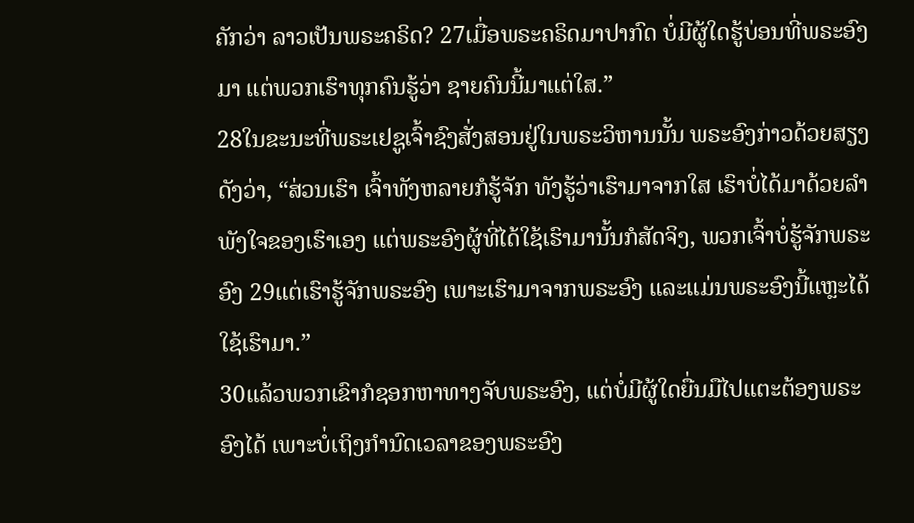ຄັກວ່າ ລາວເປັນພຣະຄຣິດ? 27ເມື່ອພຣະຄຣິດມາປາກົດ ບໍ່ມີຜູ້ໃດຮູ້ບ່ອນທີ່ພຣະອົງມາ ແຕ່ພວກເຮົາທຸກຄົນຮູ້ວ່າ ຊາຍຄົນນີ້ມາແຕ່ໃສ.”
28ໃນຂະນະທີ່ພຣະເຢຊູເຈົ້າຊົງສັ່ງສອນຢູ່ໃນພຣະວິຫານນັ້ນ ພຣະອົງກ່າວດ້ວຍສຽງດັງວ່າ, “ສ່ວນເຮົາ ເຈົ້າທັງຫລາຍກໍຮູ້ຈັກ ທັງຮູ້ວ່າເຮົາມາຈາກໃສ ເຮົາບໍ່ໄດ້ມາດ້ວຍລຳພັງໃຈຂອງເຮົາເອງ ແຕ່ພຣະອົງຜູ້ທີ່ໄດ້ໃຊ້ເຮົາມານັ້ນກໍສັດຈິງ, ພວກເຈົ້າບໍ່ຮູ້ຈັກພຣະອົງ 29ແຕ່ເຮົາຮູ້ຈັກພຣະອົງ ເພາະເຮົາມາຈາກພຣະອົງ ແລະແມ່ນພຣະອົງນີ້ແຫຼະໄດ້ໃຊ້ເຮົາມາ.”
30ແລ້ວພວກເຂົາກໍຊອກຫາທາງຈັບພຣະອົງ, ແຕ່ບໍ່ມີຜູ້ໃດຍື່ນມືໄປແຕະຕ້ອງພຣະອົງໄດ້ ເພາະບໍ່ເຖິງກຳນົດເວລາຂອງພຣະອົງ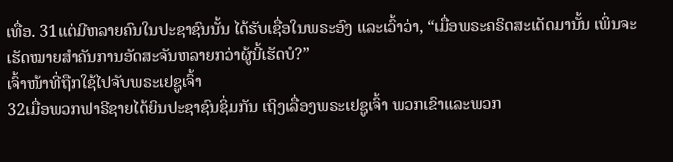ເທື່ອ. 31ແຕ່ມີຫລາຍຄົນໃນປະຊາຊົນນັ້ນ ໄດ້ຮັບເຊື່ອໃນພຣະອົງ ແລະເວົ້າວ່າ, “ເມື່ອພຣະຄຣິດສະເດັດມານັ້ນ ເພິ່ນຈະເຮັດໝາຍສຳຄັນການອັດສະຈັນຫລາຍກວ່າຜູ້ນີ້ເຮັດບໍ?”
ເຈົ້າໜ້າທີ່ຖືກໃຊ້ໄປຈັບພຣະເຢຊູເຈົ້າ
32ເມື່ອພວກຟາຣີຊາຍໄດ້ຍິນປະຊາຊົນຊິ່ມກັນ ເຖິງເລື່ອງພຣະເຢຊູເຈົ້າ ພວກເຂົາແລະພວກ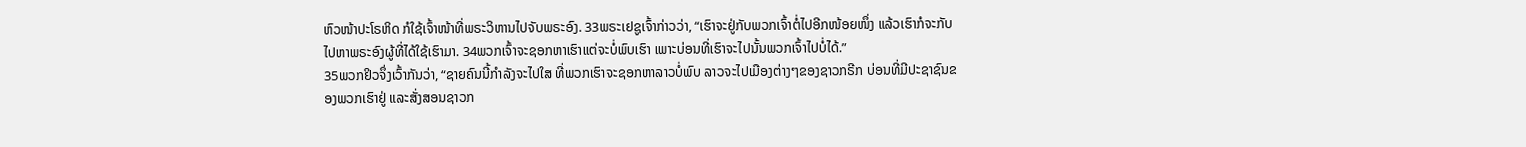ຫົວໜ້າປະໂຣຫິດ ກໍໃຊ້ເຈົ້າໜ້າທີ່ພຣະວິຫານໄປຈັບພຣະອົງ. 33ພຣະເຢຊູເຈົ້າກ່າວວ່າ, “ເຮົາຈະຢູ່ກັບພວກເຈົ້າຕໍ່ໄປອີກໜ້ອຍໜຶ່ງ ແລ້ວເຮົາກໍຈະກັບໄປຫາພຣະອົງຜູ້ທີ່ໄດ້ໃຊ້ເຮົາມາ. 34ພວກເຈົ້າຈະຊອກຫາເຮົາແຕ່ຈະບໍ່ພົບເຮົາ ເພາະບ່ອນທີ່ເຮົາຈະໄປນັ້ນພວກເຈົ້າໄປບໍ່ໄດ້.”
35ພວກຢິວຈຶ່ງເວົ້າກັນວ່າ, “ຊາຍຄົນນີ້ກຳລັງຈະໄປໃສ ທີ່ພວກເຮົາຈະຊອກຫາລາວບໍ່ພົບ ລາວຈະໄປເມືອງຕ່າງໆຂອງຊາວກຣີກ ບ່ອນທີ່ມີປະຊາຊົນຂອງພວກເຮົາຢູ່ ແລະສັ່ງສອນຊາວກ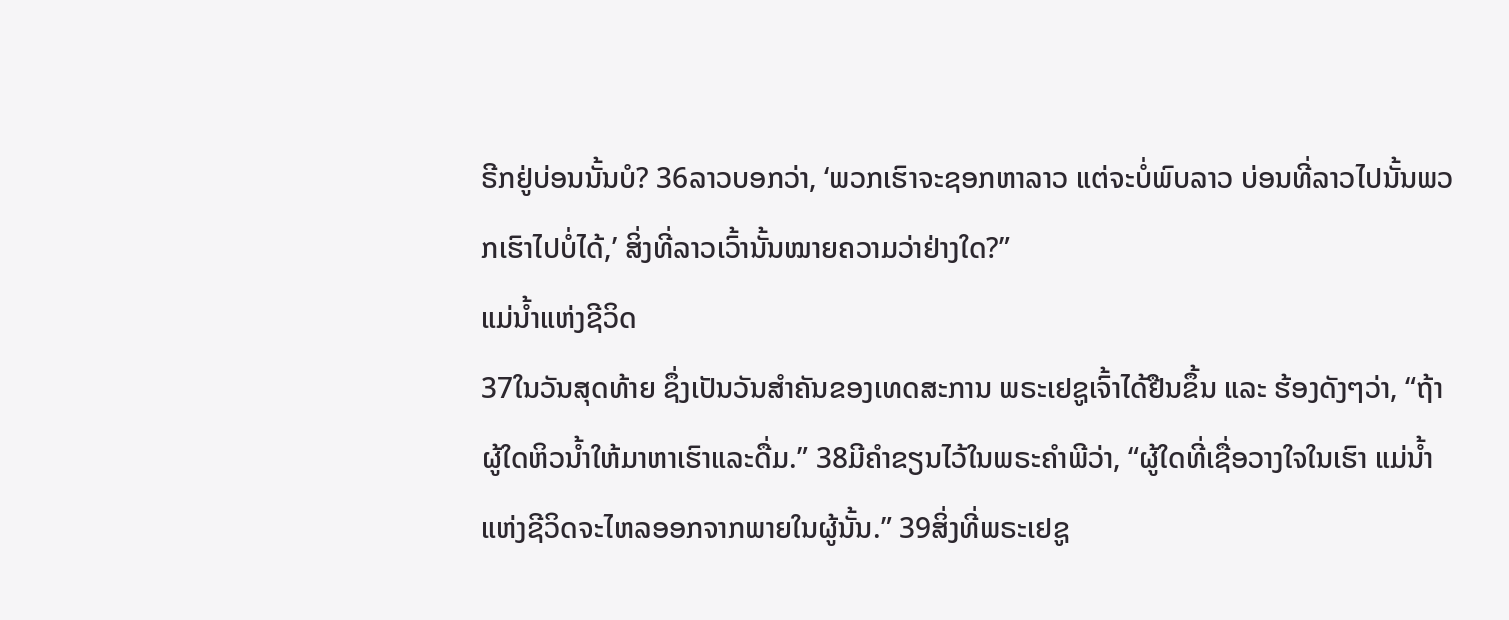ຣີກຢູ່ບ່ອນນັ້ນບໍ? 36ລາວບອກວ່າ, ‘ພວກເຮົາຈະຊອກຫາລາວ ແຕ່ຈະບໍ່ພົບລາວ ບ່ອນທີ່ລາວໄປນັ້ນພວກເຮົາໄປບໍ່ໄດ້,’ ສິ່ງທີ່ລາວເວົ້ານັ້ນໝາຍຄວາມວ່າຢ່າງໃດ?”
ແມ່ນໍ້າແຫ່ງຊີວິດ
37ໃນວັນສຸດທ້າຍ ຊຶ່ງເປັນວັນສຳຄັນຂອງເທດສະການ ພຣະເຢຊູເຈົ້າໄດ້ຢືນຂຶ້ນ ແລະ ຮ້ອງດັງໆວ່າ, “ຖ້າຜູ້ໃດຫິວນໍ້າໃຫ້ມາຫາເຮົາແລະດື່ມ.” 38ມີຄຳຂຽນໄວ້ໃນພຣະຄຳພີວ່າ, “ຜູ້ໃດທີ່ເຊື່ອວາງໃຈໃນເຮົາ ແມ່ນໍ້າແຫ່ງຊີວິດຈະໄຫລອອກຈາກພາຍໃນຜູ້ນັ້ນ.” 39ສິ່ງທີ່ພຣະເຢຊູ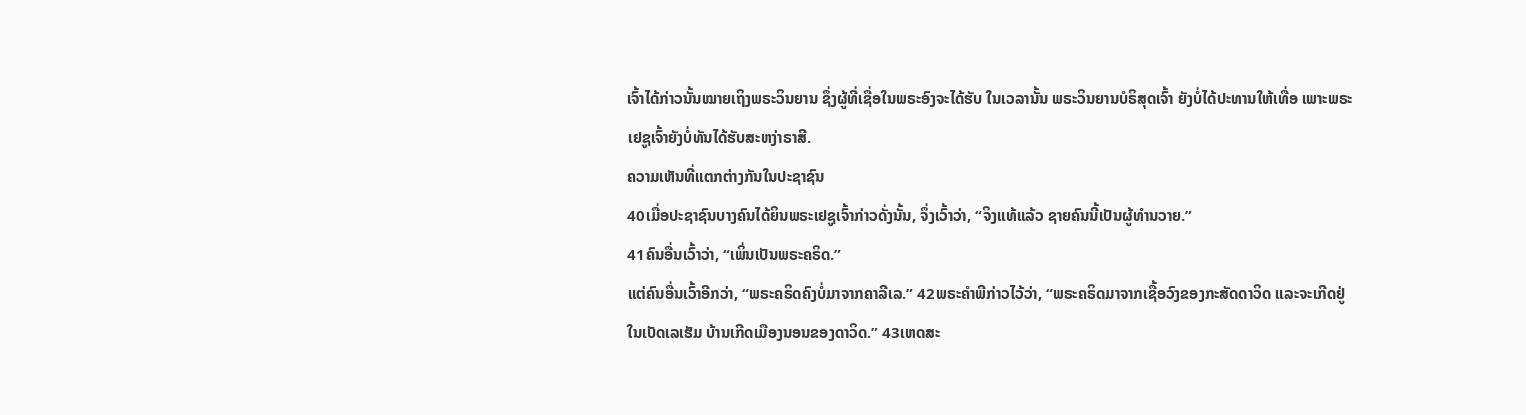ເຈົ້າໄດ້ກ່າວນັ້ນໝາຍເຖິງພຣະວິນຍານ ຊຶ່ງຜູ້ທີ່ເຊື່ອໃນພຣະອົງຈະໄດ້ຮັບ ໃນເວລານັ້ນ ພຣະວິນຍານບໍຣິສຸດເຈົ້າ ຍັງບໍ່ໄດ້ປະທານໃຫ້ເທື່ອ ເພາະພຣະເຢຊູເຈົ້າຍັງບໍ່ທັນໄດ້ຮັບສະຫງ່າຣາສີ.
ຄວາມເຫັນທີ່ແຕກຕ່າງກັນໃນປະຊາຊົນ
40ເມື່ອປະຊາຊົນບາງຄົນໄດ້ຍິນພຣະເຢຊູເຈົ້າກ່າວດັ່ງນັ້ນ, ຈຶ່ງເວົ້າວ່າ, “ຈິງແທ້ແລ້ວ ຊາຍຄົນນີ້ເປັນຜູ້ທຳນວາຍ.”
41ຄົນອື່ນເວົ້າວ່າ, “ເພິ່ນເປັນພຣະຄຣິດ.”
ແຕ່ຄົນອື່ນເວົ້າອີກວ່າ, “ພຣະຄຣິດຄົງບໍ່ມາຈາກຄາລີເລ.” 42ພຣະຄຳພີກ່າວໄວ້ວ່າ, “ພຣະຄຣິດມາຈາກເຊື້ອວົງຂອງກະສັດດາວິດ ແລະຈະເກີດຢູ່ໃນເບັດເລເຮັມ ບ້ານເກີດເມືອງນອນຂອງດາວິດ.” 43ເຫດສະ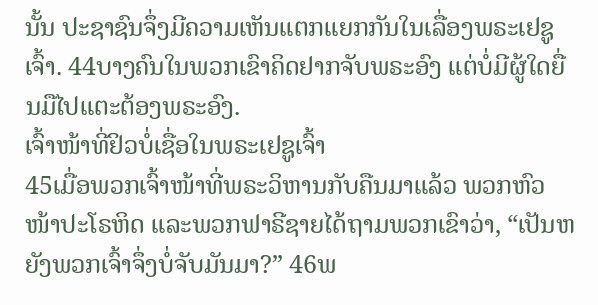ນັ້ນ ປະຊາຊົນຈຶ່ງມີຄວາມເຫັນແຕກແຍກກັນໃນເລື່ອງພຣະເຢຊູເຈົ້າ. 44ບາງຄົນໃນພວກເຂົາຄິດຢາກຈັບພຣະອົງ ແຕ່ບໍ່ມີຜູ້ໃດຍື່ນມືໄປແຕະຕ້ອງພຣະອົງ.
ເຈົ້າໜ້າທີ່ຢິວບໍ່ເຊື່ອໃນພຣະເຢຊູເຈົ້າ
45ເມື່ອພວກເຈົ້າໜ້າທີ່ພຣະວິຫານກັບຄືນມາແລ້ວ ພວກຫົວໜ້າປະໂຣຫິດ ແລະພວກຟາຣີຊາຍໄດ້ຖາມພວກເຂົາວ່າ, “ເປັນຫຍັງພວກເຈົ້າຈຶ່ງບໍ່ຈັບມັນມາ?” 46ພ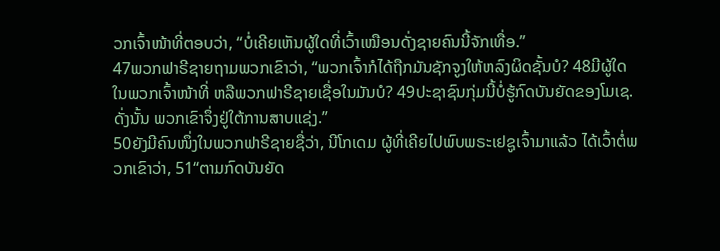ວກເຈົ້າໜ້າທີ່ຕອບວ່າ, “ບໍ່ເຄີຍເຫັນຜູ້ໃດທີ່ເວົ້າເໝືອນດັ່ງຊາຍຄົນນີ້ຈັກເທື່ອ.”
47ພວກຟາຣີຊາຍຖາມພວກເຂົາວ່າ, “ພວກເຈົ້າກໍໄດ້ຖືກມັນຊັກຈູງໃຫ້ຫລົງຜິດຊັ້ນບໍ? 48ມີຜູ້ໃດໃນພວກເຈົ້າໜ້າທີ່ ຫລືພວກຟາຣີຊາຍເຊື່ອໃນມັນບໍ? 49ປະຊາຊົນກຸ່ມນີ້ບໍ່ຮູ້ກົດບັນຍັດຂອງໂມເຊ. ດັ່ງນັ້ນ ພວກເຂົາຈຶ່ງຢູ່ໃຕ້ການສາບແຊ່ງ.”
50ຍັງມີຄົນໜຶ່ງໃນພວກຟາຣີຊາຍຊື່ວ່າ, ນີໂກເດມ ຜູ້ທີ່ເຄີຍໄປພົບພຣະເຢຊູເຈົ້າມາແລ້ວ ໄດ້ເວົ້າຕໍ່ພວກເຂົາວ່າ, 51“ຕາມກົດບັນຍັດ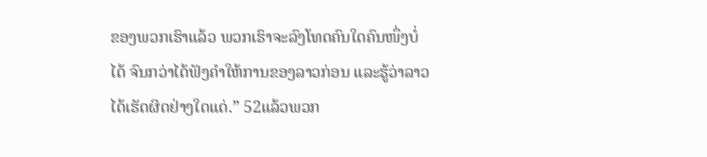ຂອງພວກເຮົາແລ້ວ ພວກເຮົາຈະລົງໂທດຄົນໃດຄົນໜຶ່ງບໍ່ໄດ້ ຈົນກວ່າໄດ້ຟັງຄຳໃຫ້ການຂອງລາວກ່ອນ ແລະຮູ້ວ່າລາວໄດ້ເຮັດຜິດຢ່າງໃດແດ່.” 52ແລ້ວພວກ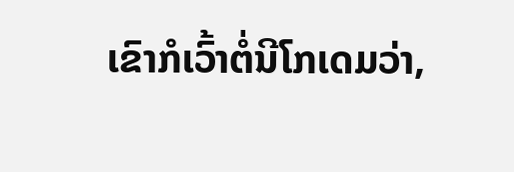ເຂົາກໍເວົ້າຕໍ່ນີໂກເດມວ່າ,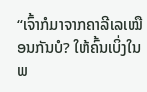“ເຈົ້າກໍມາຈາກຄາລີເລເໝືອນກັນບໍ? ໃຫ້ຄົ້ນເບິ່ງໃນພ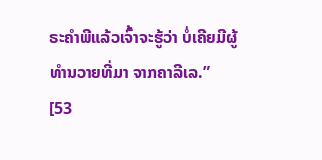ຣະຄຳພີແລ້ວເຈົ້າຈະຮູ້ວ່າ ບໍ່ເຄີຍມີຜູ້ທຳນວາຍທີ່ມາ ຈາກຄາລີເລ.”
[53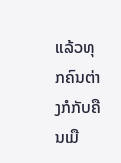ແລ້ວທຸກຄົນຕ່າງກໍກັບຄືນເມື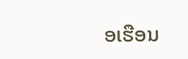ອເຮືອນ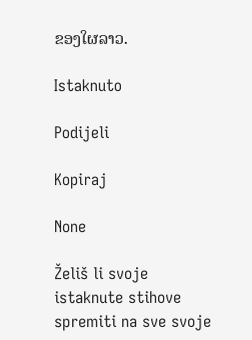ຂອງໃຜລາວ.

Istaknuto

Podijeli

Kopiraj

None

Želiš li svoje istaknute stihove spremiti na sve svoje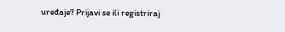uređaje? Prijavi se ili registriraj